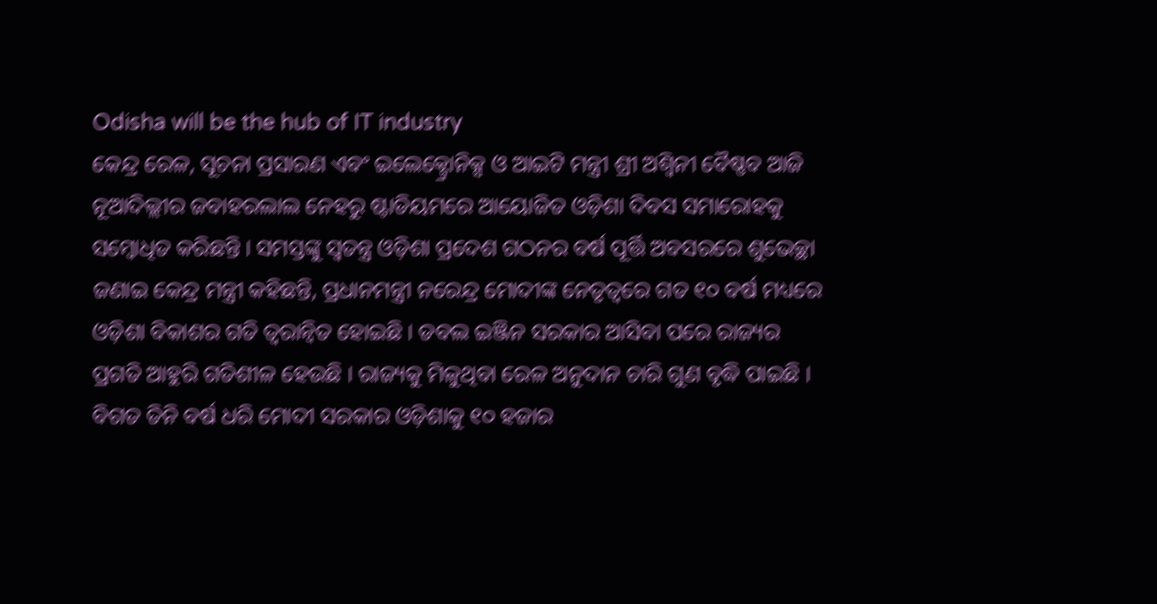Odisha will be the hub of IT industry
କେନ୍ଦ୍ର ରେଳ, ସୂଚନା ପ୍ରସାରଣ ଏବଂ ଇଲେକ୍ଟ୍ରୋନିକ୍ସ ଓ ଆଇଟି ମନ୍ତ୍ରୀ ଶ୍ରୀ ଅଶ୍ୱିନୀ ବୈଷ୍ଣବ ଆଜି ନୂଆଦିଲ୍ଲୀର ଜବାହରଲାଲ ନେହରୁ ଷ୍ଟାଡିୟମରେ ଆୟୋଜିତ ଓଡ଼ିଶା ଦିବସ ସମାରୋହକୁ ସମ୍ବୋଧିତ କରିଛନ୍ତି । ସମସ୍ତଙ୍କୁ ସ୍ୱତନ୍ତ୍ର ଓଡ଼ିଶା ପ୍ରଦେଶ ଗଠନର ବର୍ଷ ପୂର୍ତ୍ତି ଅବସରରେ ଶୁଭେଚ୍ଛା ଜଣାଇ କେନ୍ଦ୍ର ମନ୍ତ୍ରୀ କହିଛନ୍ତି, ପ୍ରଧାନମନ୍ତ୍ରୀ ନରେନ୍ଦ୍ର ମୋଦୀଙ୍କ ନେତୃତ୍ୱରେ ଗତ ୧୦ ବର୍ଷ ମଧ୍ୟରେ ଓଡ଼ିଶା ବିକାଶର ଗତି ତ୍ୱରାନ୍ୱିତ ହୋଇଛି । ଡବଲ ଇଞ୍ଜିନ ସରକାର ଆସିବା ପରେ ରାଜ୍ୟର ପ୍ରଗତି ଆହୁରି ଗତିଶୀଳ ହେଉଛି । ରାଜ୍ୟକୁ ମିଳୁଥିବା ରେଳ ଅନୁଦାନ ଚାରି ଗୁଣ ବୃଦ୍ଧି ପାଇଛି । ବିଗତ ତିନି ବର୍ଷ ଧରି ମୋଦୀ ସରକାର ଓଡ଼ିଶାକୁ ୧୦ ହଜାର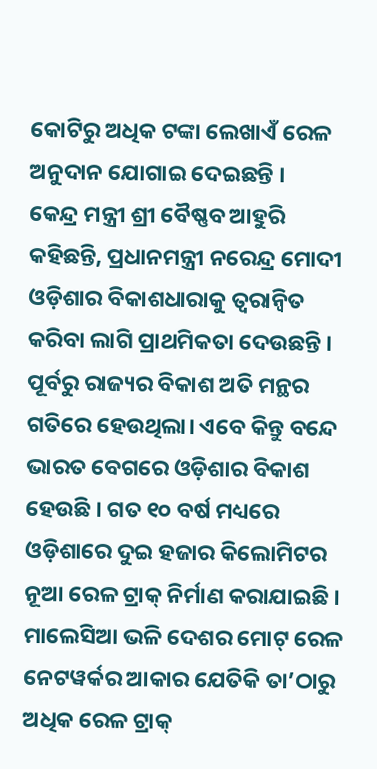କୋଟିରୁ ଅଧିକ ଟଙ୍କା ଲେଖାଏଁ ରେଳ ଅନୁଦାନ ଯୋଗାଇ ଦେଇଛନ୍ତି ।
କେନ୍ଦ୍ର ମନ୍ତ୍ରୀ ଶ୍ରୀ ବୈଷ୍ଣବ ଆହୁରି କହିଛନ୍ତି, ପ୍ରଧାନମନ୍ତ୍ରୀ ନରେନ୍ଦ୍ର ମୋଦୀ ଓଡ଼ିଶାର ବିକାଶଧାରାକୁ ତ୍ୱରାନ୍ୱିତ କରିବା ଲାଗି ପ୍ରାଥମିକତା ଦେଉଛନ୍ତି । ପୂର୍ବରୁ ରାଜ୍ୟର ବିକାଶ ଅତି ମନ୍ଥର ଗତିରେ ହେଉଥିଲା। ଏବେ କିନ୍ତୁ ବନ୍ଦେ ଭାରତ ବେଗରେ ଓଡ଼ିଶାର ବିକାଶ ହେଉଛି । ଗତ ୧୦ ବର୍ଷ ମଧ୍ୟରେ ଓଡ଼ିଶାରେ ଦୁଇ ହଜାର କିଲୋମିଟର ନୂଆ ରେଳ ଟ୍ରାକ୍ ନିର୍ମାଣ କରାଯାଇଛି । ମାଲେସିଆ ଭଳି ଦେଶର ମୋଟ୍ ରେଳ ନେଟୱର୍କର ଆକାର ଯେତିକି ତା’ଠାରୁ ଅଧିକ ରେଳ ଟ୍ରାକ୍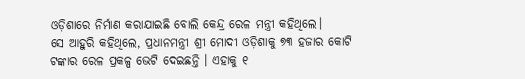ଓଡ଼ିଶାରେ ନିର୍ମାଣ କରାଯାଇଛି ବୋଲି କେନ୍ଦ୍ର ରେଳ ମନ୍ତ୍ରୀ କହିଥିଲେ।
ସେ ଆହୁରି କହିଥିଲେ, ପ୍ରଧାନମନ୍ତ୍ରୀ ଶ୍ରୀ ମୋଦୀ ଓଡ଼ିଶାକୁ ୭୩ ହଜାର କୋଟି ଟଙ୍କାର ରେଳ ପ୍ରକଳ୍ପ ଭେଟି ଦେଇଛନ୍ତି । ଏହାକୁ ୧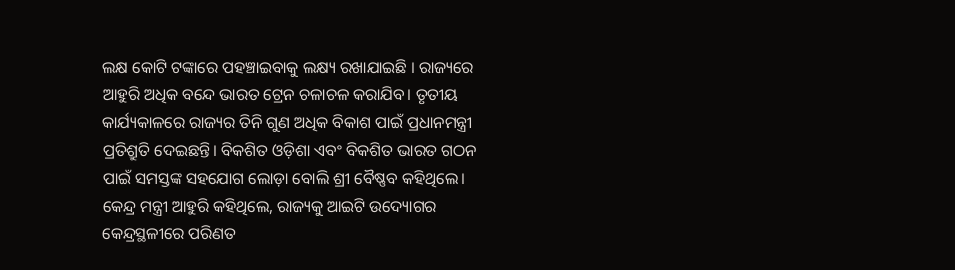ଲକ୍ଷ କୋଟି ଟଙ୍କାରେ ପହଞ୍ଚାଇବାକୁ ଲକ୍ଷ୍ୟ ରଖାଯାଇଛି । ରାଜ୍ୟରେ ଆହୁରି ଅଧିକ ବନ୍ଦେ ଭାରତ ଟ୍ରେନ ଚଳାଚଳ କରାଯିବ। ତୃତୀୟ କାର୍ଯ୍ୟକାଳରେ ରାଜ୍ୟର ତିନି ଗୁଣ ଅଧିକ ବିକାଶ ପାଇଁ ପ୍ରଧାନମନ୍ତ୍ରୀ ପ୍ରତିଶ୍ରୁତି ଦେଇଛନ୍ତି। ବିକଶିତ ଓଡ଼ିଶା ଏବଂ ବିକଶିତ ଭାରତ ଗଠନ ପାଇଁ ସମସ୍ତଙ୍କ ସହଯୋଗ ଲୋଡ଼ା ବୋଲି ଶ୍ରୀ ବୈଷ୍ଣବ କହିଥିଲେ।
କେନ୍ଦ୍ର ମନ୍ତ୍ରୀ ଆହୁରି କହିଥିଲେ, ରାଜ୍ୟକୁ ଆଇଟି ଉଦ୍ୟୋଗର କେନ୍ଦ୍ରସ୍ଥଳୀରେ ପରିଣତ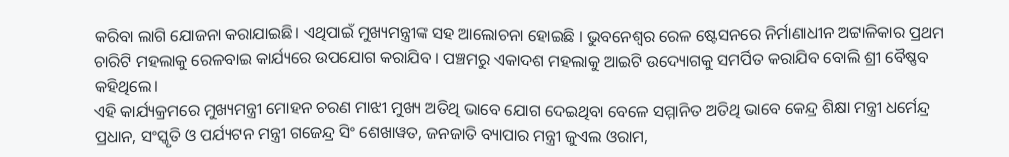କରିବା ଲାଗି ଯୋଜନା କରାଯାଇଛି। ଏଥିପାଇଁ ମୁଖ୍ୟମନ୍ତ୍ରୀଙ୍କ ସହ ଆଲୋଚନା ହୋଇଛି । ଭୁବନେଶ୍ୱର ରେଳ ଷ୍ଟେସନରେ ନିର୍ମାଣାଧୀନ ଅଟ୍ଟାଳିକାର ପ୍ରଥମ ଚାରିଟି ମହଲାକୁ ରେଳବାଇ କାର୍ଯ୍ୟରେ ଉପଯୋଗ କରାଯିବ । ପଞ୍ଚମରୁ ଏକାଦଶ ମହଲାକୁ ଆଇଟି ଉଦ୍ୟୋଗକୁ ସମର୍ପିତ କରାଯିବ ବୋଲି ଶ୍ରୀ ବୈଷ୍ଣବ କହିଥିଲେ।
ଏହି କାର୍ଯ୍ୟକ୍ରମରେ ମୁଖ୍ୟମନ୍ତ୍ରୀ ମୋହନ ଚରଣ ମାଝୀ ମୁଖ୍ୟ ଅତିଥି ଭାବେ ଯୋଗ ଦେଇଥିବା ବେଳେ ସମ୍ମାନିତ ଅତିଥି ଭାବେ କେନ୍ଦ୍ର ଶିକ୍ଷା ମନ୍ତ୍ରୀ ଧର୍ମେନ୍ଦ୍ର ପ୍ରଧାନ, ସଂସ୍କୃତି ଓ ପର୍ଯ୍ୟଟନ ମନ୍ତ୍ରୀ ଗଜେନ୍ଦ୍ର ସିଂ ଶେଖାୱତ, ଜନଜାତି ବ୍ୟାପାର ମନ୍ତ୍ରୀ ଜୁଏଲ ଓରାମ,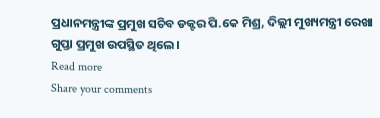ପ୍ରଧାନମନ୍ତ୍ରୀଙ୍କ ପ୍ରମୁଖ ସଚିବ ଡକ୍ଟର ପି.କେ ମିଶ୍ର, ଦିଲ୍ଲୀ ମୁଖ୍ୟମନ୍ତ୍ରୀ ରେଖା ଗୁପ୍ତା ପ୍ରମୁଖ ଉପସ୍ଥିତ ଥିଲେ।
Read more
Share your comments